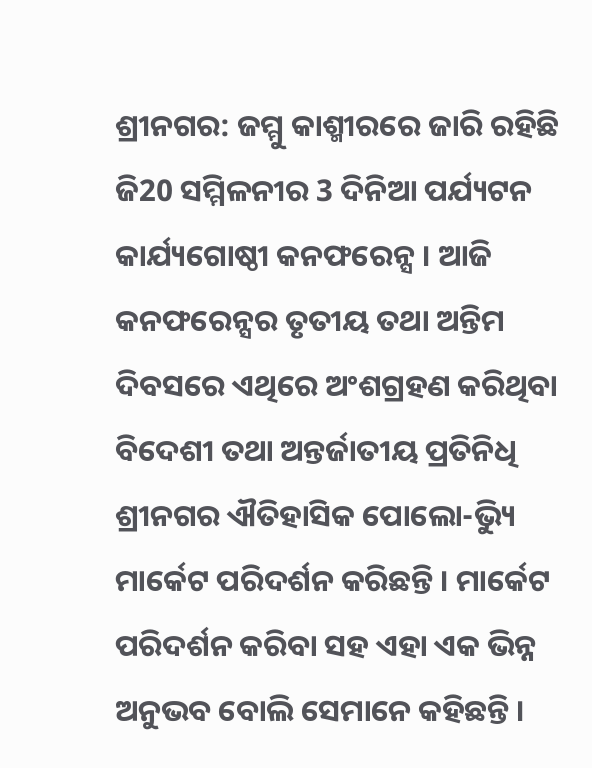ଶ୍ରୀନଗର: ଜମ୍ମୁ କାଶ୍ମୀରରେ ଜାରି ରହିଛି ଜି20 ସମ୍ମିଳନୀର 3 ଦିନିଆ ପର୍ଯ୍ୟଟନ କାର୍ଯ୍ୟଗୋଷ୍ଠୀ କନଫରେନ୍ସ । ଆଜି କନଫରେନ୍ସର ତୃତୀୟ ତଥା ଅନ୍ତିମ ଦିବସରେ ଏଥିରେ ଅଂଶଗ୍ରହଣ କରିଥିବା ବିଦେଶୀ ତଥା ଅନ୍ତର୍ଜାତୀୟ ପ୍ରତିନିଧି ଶ୍ରୀନଗର ଐତିହାସିକ ପୋଲୋ-ଭ୍ୟିୁ ମାର୍କେଟ ପରିଦର୍ଶନ କରିଛନ୍ତି । ମାର୍କେଟ ପରିଦର୍ଶନ କରିବା ସହ ଏହା ଏକ ଭିନ୍ନ ଅନୁଭବ ବୋଲି ସେମାନେ କହିଛନ୍ତି ।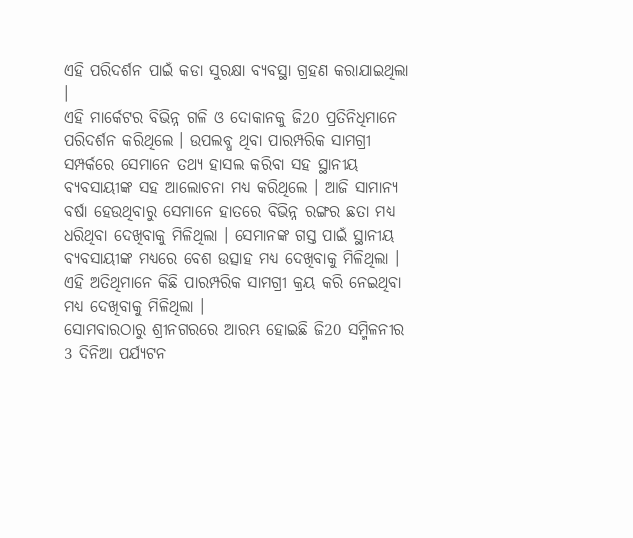ଏହି ପରିଦର୍ଶନ ପାଇଁ କଡା ସୁରକ୍ଷା ବ୍ୟବସ୍ଥା ଗ୍ରହଣ କରାଯାଇଥିଲା ।
ଏହି ମାର୍କେଟର ବିଭିନ୍ନ ଗଳି ଓ ଦୋକାନକୁ ଜି20 ପ୍ରତିନିଧିମାନେ ପରିଦର୍ଶନ କରିଥିଲେ । ଉପଲବ୍ଧ ଥିବା ପାରମ୍ପରିକ ସାମଗ୍ରୀ ସମ୍ପର୍କରେ ସେମାନେ ତଥ୍ୟ ହାସଲ କରିବା ସହ ସ୍ଥାନୀୟ ବ୍ୟବସାୟୀଙ୍କ ସହ ଆଲୋଚନା ମଧ୍ୟ କରିଥିଲେ । ଆଜି ସାମାନ୍ୟ ବର୍ଷା ହେଉଥିବାରୁ ସେମାନେ ହାତରେ ବିଭିନ୍ନ ରଙ୍ଗର ଛତା ମଧ୍ୟ ଧରିଥିବା ଦେଖିବାକୁ ମିଳିଥିଲା । ସେମାନଙ୍କ ଗସ୍ତ ପାଇଁ ସ୍ଥାନୀୟ ବ୍ୟବସାୟୀଙ୍କ ମଧ୍ୟରେ ବେଶ ଉତ୍ସାହ ମଧ୍ୟ ଦେଖିବାକୁ ମିଳିଥିଲା । ଏହି ଅତିଥିମାନେ କିଛି ପାରମ୍ପରିକ ସାମଗ୍ରୀ କ୍ରୟ କରି ନେଇଥିବା ମଧ୍ୟ ଦେଖିବାକୁ ମିଳିଥିଲା ।
ସୋମବାରଠାରୁ ଶ୍ରୀନଗରରେ ଆରମ୍ଭ ହୋଇଛି ଜି20 ସମ୍ମିଳନୀର 3 ଦିନିଆ ପର୍ଯ୍ୟଟନ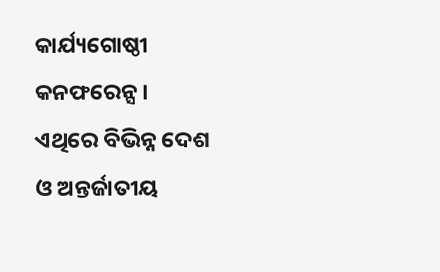କାର୍ଯ୍ୟଗୋଷ୍ଠୀ କନଫରେନ୍ସ । ଏଥିରେ ବିଭିନ୍ନ ଦେଶ ଓ ଅନ୍ତର୍ଜାତୀୟ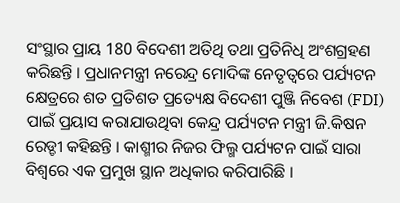ସଂସ୍ଥାର ପ୍ରାୟ 180 ବିଦେଶୀ ଅତିଥି ତଥା ପ୍ରତିନିଧି ଅଂଶଗ୍ରହଣ କରିଛନ୍ତି । ପ୍ରଧାନମନ୍ତ୍ରୀ ନରେନ୍ଦ୍ର ମୋଦିଙ୍କ ନେତୃତ୍ବରେ ପର୍ଯ୍ୟଟନ କ୍ଷେତ୍ରରେ ଶତ ପ୍ରତିଶତ ପ୍ରତ୍ୟେକ୍ଷ ବିଦେଶୀ ପୁଞ୍ଜି ନିବେଶ (FDI) ପାଇଁ ପ୍ରୟାସ କରାଯାଉଥିବା କେନ୍ଦ୍ର ପର୍ଯ୍ୟଟନ ମନ୍ତ୍ରୀ ଜି.କିଷନ ରେଡ୍ଡୀ କହିଛନ୍ତି । କାଶ୍ମୀର ନିଜର ଫିଲ୍ମ ପର୍ଯ୍ୟଟନ ପାଇଁ ସାରା ବିଶ୍ବରେ ଏକ ପ୍ରମୁଖ ସ୍ଥାନ ଅଧିକାର କରିପାରିଛି ।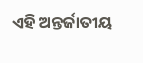ଏହି ଅନ୍ତର୍ଜାତୀୟ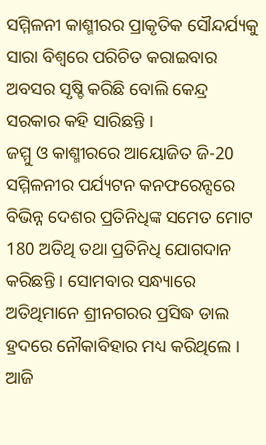ସମ୍ମିଳନୀ କାଶ୍ମୀରର ପ୍ରାକୃତିକ ସୌନ୍ଦର୍ଯ୍ୟକୁ ସାରା ବିଶ୍ବରେ ପରିଚିତ କରାଇବାର ଅବସର ସୃଷ୍ଚି କରିଛି ବୋଲି କେନ୍ଦ୍ର ସରକାର କହି ସାରିଛନ୍ତି ।
ଜମ୍ମୁ ଓ କାଶ୍ମୀରରେ ଆୟୋଜିତ ଜି-20 ସମ୍ମିଳନୀର ପର୍ଯ୍ୟଟନ କନଫରେନ୍ସରେ ବିଭିନ୍ନ ଦେଶର ପ୍ରତିନିଧିଙ୍କ ସମେତ ମୋଟ 180 ଅତିଥି ତଥା ପ୍ରତିନିଧି ଯୋଗଦାନ କରିଛନ୍ତି । ସୋମବାର ସନ୍ଧ୍ୟାରେ ଅତିଥିମାନେ ଶ୍ରୀନଗରର ପ୍ରସିଦ୍ଧ ଡାଲ ହ୍ରଦରେ ନୌକାବିହାର ମଧ୍ୟ କରିଥିଲେ । ଆଜି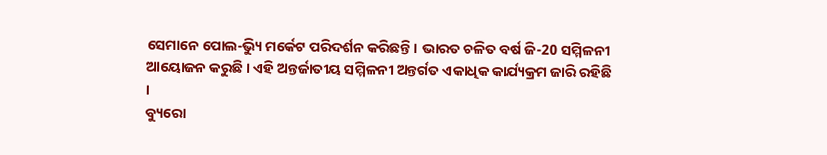ସେମାନେ ପୋଲ-ଭ୍ୟିୁ ମର୍କେଟ ପରିଦର୍ଶନ କରିଛନ୍ତି । ଭାରତ ଚଳିତ ବର୍ଷ ଜି-20 ସମ୍ମିଳନୀ ଆୟୋଜନ କରୁଛି । ଏହି ଅନ୍ତର୍ଜାତୀୟ ସମ୍ମିଳନୀ ଅନ୍ତର୍ଗତ ଏକାଧିକ କାର୍ଯ୍ୟକ୍ରମ ଜାରି ରହିଛି ।
ବ୍ୟୁରୋ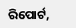ରିପୋର୍ଟ,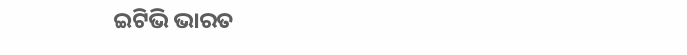ଇଟିଭି ଭାରତ